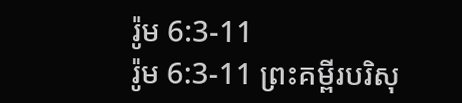រ៉ូម 6:3-11
រ៉ូម 6:3-11 ព្រះគម្ពីរបរិសុ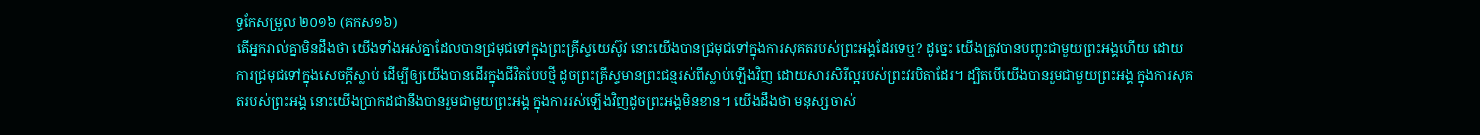ទ្ធកែសម្រួល ២០១៦ (គកស១៦)
តើអ្នករាល់គ្នាមិនដឹងថា យើងទាំងអស់គ្នាដែលបានជ្រមុជទៅក្នុងព្រះគ្រីស្ទយេស៊ូវ នោះយើងបានជ្រមុជទៅក្នុងការសុគតរបស់ព្រះអង្គដែរទេឬ? ដូច្នេះ យើងត្រូវបានបញ្ចុះជាមួយព្រះអង្គហើយ ដោយការជ្រមុជទៅក្នុងសេចក្តីស្លាប់ ដើម្បីឲ្យយើងបានដើរក្នុងជីវិតបែបថ្មី ដូចព្រះគ្រីស្ទមានព្រះជន្មរស់ពីស្លាប់ឡើងវិញ ដោយសារសិរីល្អរបស់ព្រះវរបិតាដែរ។ ដ្បិតបើយើងបានរួមជាមួយព្រះអង្គ ក្នុងការសុគតរបស់ព្រះអង្គ នោះយើងប្រាកដជានឹងបានរួមជាមួយព្រះអង្គ ក្នុងការរស់ឡើងវិញដូចព្រះអង្គមិនខាន។ យើងដឹងថា មនុស្សចាស់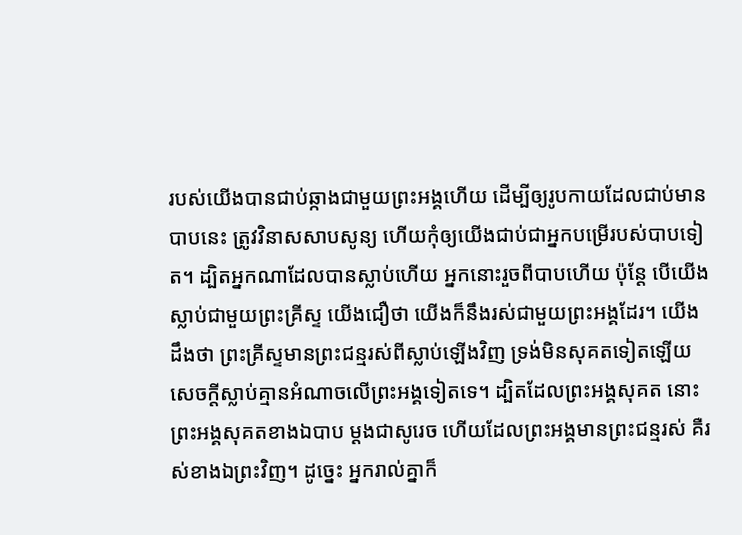របស់យើងបានជាប់ឆ្កាងជាមួយព្រះអង្គហើយ ដើម្បីឲ្យរូបកាយដែលជាប់មានបាបនេះ ត្រូវវិនាសសាបសូន្យ ហើយកុំឲ្យយើងជាប់ជាអ្នកបម្រើរបស់បាបទៀត។ ដ្បិតអ្នកណាដែលបានស្លាប់ហើយ អ្នកនោះរួចពីបាបហើយ ប៉ុន្តែ បើយើងស្លាប់ជាមួយព្រះគ្រីស្ទ យើងជឿថា យើងក៏នឹងរស់ជាមួយព្រះអង្គដែរ។ យើងដឹងថា ព្រះគ្រីស្ទមានព្រះជន្មរស់ពីស្លាប់ឡើងវិញ ទ្រង់មិនសុគតទៀតឡើយ សេចក្តីស្លាប់គ្មានអំណាចលើព្រះអង្គទៀតទេ។ ដ្បិតដែលព្រះអង្គសុគត នោះព្រះអង្គសុគតខាងឯបាប ម្ដងជាសូរេច ហើយដែលព្រះអង្គមានព្រះជន្មរស់ គឺរស់ខាងឯព្រះវិញ។ ដូច្នេះ អ្នករាល់គ្នាក៏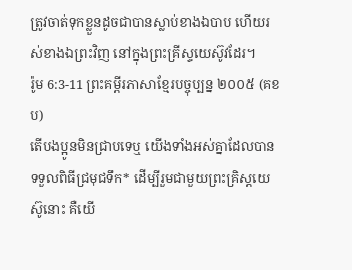ត្រូវចាត់ទុកខ្លួនដូចជាបានស្លាប់ខាងឯបាប ហើយរស់ខាងឯព្រះវិញ នៅក្នុងព្រះគ្រីស្ទយេស៊ូវដែរ។
រ៉ូម 6:3-11 ព្រះគម្ពីរភាសាខ្មែរបច្ចុប្បន្ន ២០០៥ (គខប)
តើបងប្អូនមិនជ្រាបទេឬ យើងទាំងអស់គ្នាដែលបានទទួលពិធីជ្រមុជទឹក* ដើម្បីរួមជាមួយព្រះគ្រិស្តយេស៊ូនោះ គឺយើ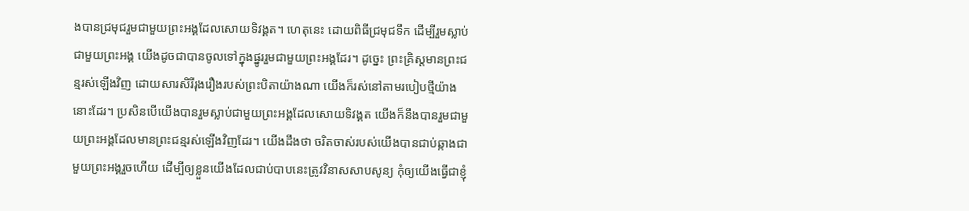ងបានជ្រមុជរួមជាមួយព្រះអង្គដែលសោយទិវង្គត។ ហេតុនេះ ដោយពិធីជ្រមុជទឹក ដើម្បីរួមស្លាប់ជាមួយព្រះអង្គ យើងដូចជាបានចូលទៅក្នុងផ្នូររួមជាមួយព្រះអង្គដែរ។ ដូច្នេះ ព្រះគ្រិស្តមានព្រះជន្មរស់ឡើងវិញ ដោយសារសិរីរុងរឿងរបស់ព្រះបិតាយ៉ាងណា យើងក៏រស់នៅតាមរបៀបថ្មីយ៉ាងនោះដែរ។ ប្រសិនបើយើងបានរួមស្លាប់ជាមួយព្រះអង្គដែលសោយទិវង្គត យើងក៏នឹងបានរួមជាមួយព្រះអង្គដែលមានព្រះជន្មរស់ឡើងវិញដែរ។ យើងដឹងថា ចរិតចាស់របស់យើងបានជាប់ឆ្កាងជាមួយព្រះអង្គរួចហើយ ដើម្បីឲ្យខ្លួនយើងដែលជាប់បាបនេះត្រូវវិនាសសាបសូន្យ កុំឲ្យយើងធ្វើជាខ្ញុំ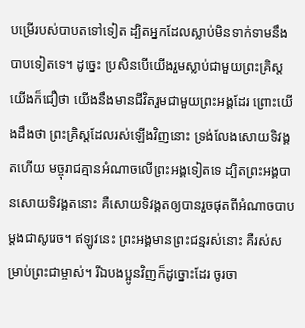បម្រើរបស់បាបតទៅទៀត ដ្បិតអ្នកដែលស្លាប់មិនទាក់ទាមនឹងបាបទៀតទេ។ ដូច្នេះ ប្រសិនបើយើងរួមស្លាប់ជាមួយព្រះគ្រិស្ត យើងក៏ជឿថា យើងនឹងមានជីវិតរួមជាមួយព្រះអង្គដែរ ព្រោះយើងដឹងថា ព្រះគ្រិស្តដែលរស់ឡើងវិញនោះ ទ្រង់លែងសោយទិវង្គតហើយ មច្ចុរាជគ្មានអំណាចលើព្រះអង្គទៀតទេ ដ្បិតព្រះអង្គបានសោយទិវង្គតនោះ គឺសោយទិវង្គតឲ្យបានរួចផុតពីអំណាចបាបម្ដងជាសូរេច។ ឥឡូវនេះ ព្រះអង្គមានព្រះជន្មរស់នោះ គឺរស់សម្រាប់ព្រះជាម្ចាស់។ រីឯបងប្អូនវិញក៏ដូច្នោះដែរ ចូរចា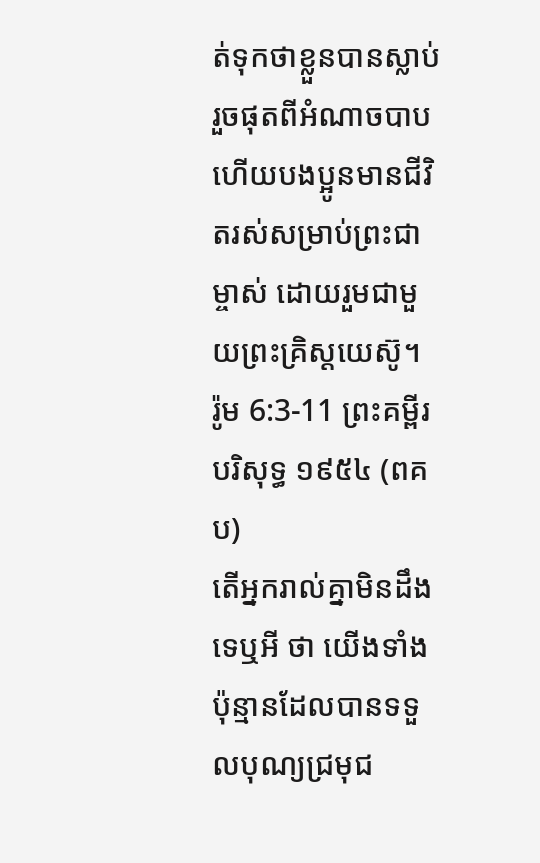ត់ទុកថាខ្លួនបានស្លាប់ រួចផុតពីអំណាចបាប ហើយបងប្អូនមានជីវិតរស់សម្រាប់ព្រះជាម្ចាស់ ដោយរួមជាមួយព្រះគ្រិស្តយេស៊ូ។
រ៉ូម 6:3-11 ព្រះគម្ពីរបរិសុទ្ធ ១៩៥៤ (ពគប)
តើអ្នករាល់គ្នាមិនដឹងទេឬអី ថា យើងទាំងប៉ុន្មានដែលបានទទួលបុណ្យជ្រមុជ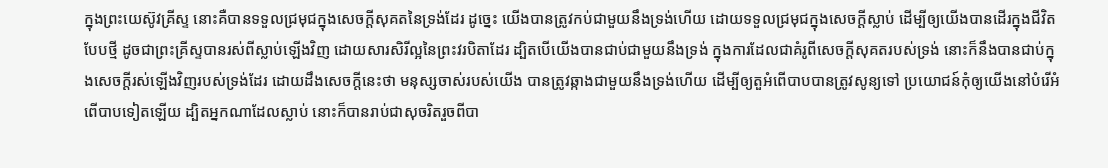ក្នុងព្រះយេស៊ូវគ្រីស្ទ នោះគឺបានទទួលជ្រមុជក្នុងសេចក្ដីសុគតនៃទ្រង់ដែរ ដូច្នេះ យើងបានត្រូវកប់ជាមួយនឹងទ្រង់ហើយ ដោយទទួលជ្រមុជក្នុងសេចក្ដីស្លាប់ ដើម្បីឲ្យយើងបានដើរក្នុងជីវិតបែបថ្មី ដូចជាព្រះគ្រីស្ទបានរស់ពីស្លាប់ឡើងវិញ ដោយសារសិរីល្អនៃព្រះវរបិតាដែរ ដ្បិតបើយើងបានជាប់ជាមួយនឹងទ្រង់ ក្នុងការដែលជាគំរូពីសេចក្ដីសុគតរបស់ទ្រង់ នោះក៏នឹងបានជាប់ក្នុងសេចក្ដីរស់ឡើងវិញរបស់ទ្រង់ដែរ ដោយដឹងសេចក្ដីនេះថា មនុស្សចាស់របស់យើង បានត្រូវឆ្កាងជាមួយនឹងទ្រង់ហើយ ដើម្បីឲ្យតួអំពើបាបបានត្រូវសូន្យទៅ ប្រយោជន៍កុំឲ្យយើងនៅបំរើអំពើបាបទៀតឡើយ ដ្បិតអ្នកណាដែលស្លាប់ នោះក៏បានរាប់ជាសុចរិតរួចពីបា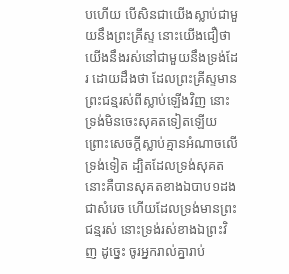បហើយ បើសិនជាយើងស្លាប់ជាមួយនឹងព្រះគ្រីស្ទ នោះយើងជឿថា យើងនឹងរស់នៅជាមួយនឹងទ្រង់ដែរ ដោយដឹងថា ដែលព្រះគ្រីស្ទមានព្រះជន្មរស់ពីស្លាប់ឡើងវិញ នោះទ្រង់មិនចេះសុគតទៀតឡើយ ព្រោះសេចក្ដីស្លាប់គ្មានអំណាចលើទ្រង់ទៀត ដ្បិតដែលទ្រង់សុគត នោះគឺបានសុគតខាងឯបាប១ដងជាសំរេច ហើយដែលទ្រង់មានព្រះជន្មរស់ នោះទ្រង់រស់ខាងឯព្រះវិញ ដូច្នេះ ចូរអ្នករាល់គ្នារាប់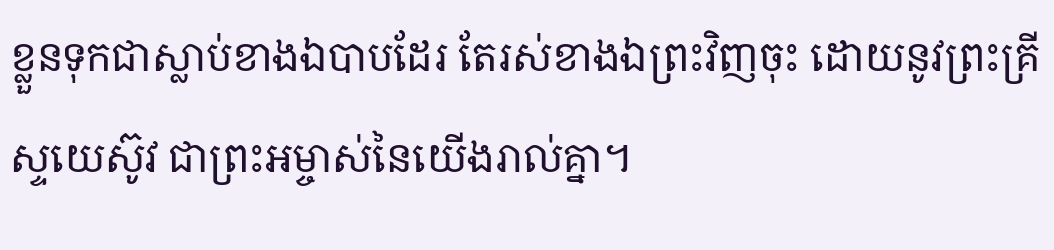ខ្លួនទុកជាស្លាប់ខាងឯបាបដែរ តែរស់ខាងឯព្រះវិញចុះ ដោយនូវព្រះគ្រីស្ទយេស៊ូវ ជាព្រះអម្ចាស់នៃយើងរាល់គ្នា។